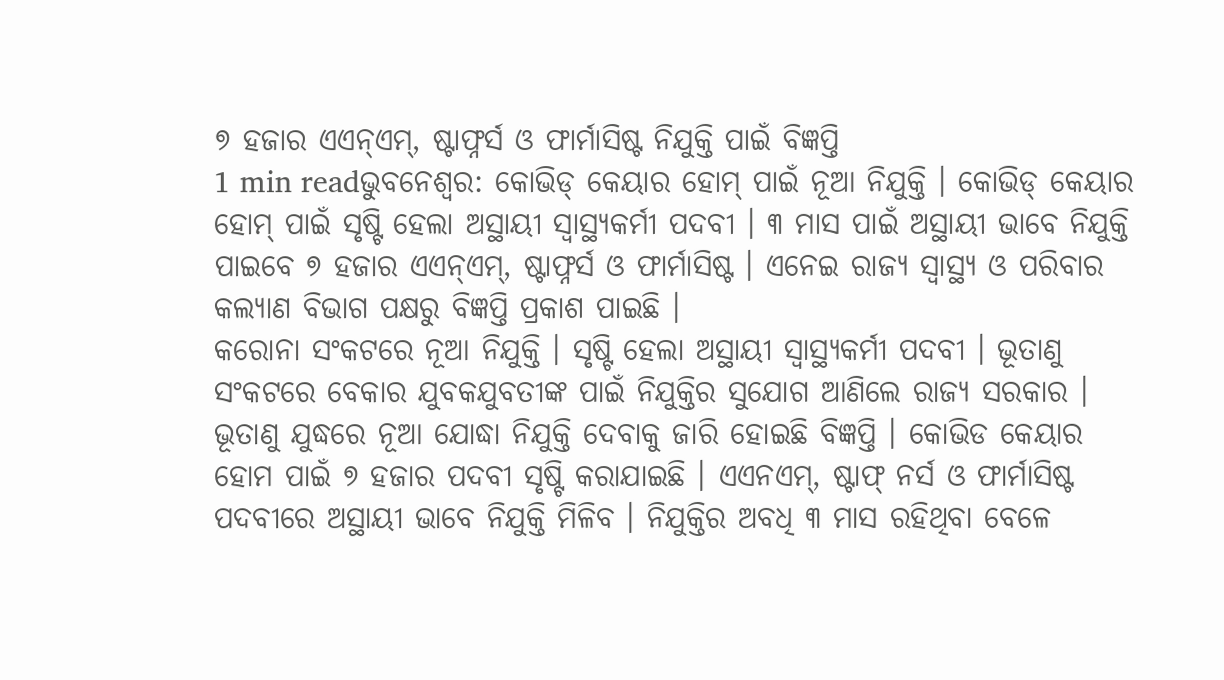୭ ହଜାର ଏଏନ୍ଏମ୍, ଷ୍ଟାଫ୍ନର୍ସ ଓ ଫାର୍ମାସିଷ୍ଟ ନିଯୁକ୍ତି ପାଇଁ ବିଜ୍ଞପ୍ତି
1 min readଭୁବନେଶ୍ୱର: କୋଭିଡ୍ କେୟାର ହୋମ୍ ପାଇଁ ନୂଆ ନିଯୁକ୍ତି । କୋଭିଡ୍ କେୟାର ହୋମ୍ ପାଇଁ ସୃଷ୍ଟି ହେଲା ଅସ୍ଥାୟୀ ସ୍ୱାସ୍ଥ୍ୟକର୍ମୀ ପଦବୀ । ୩ ମାସ ପାଇଁ ଅସ୍ଥାୟୀ ଭାବେ ନିଯୁକ୍ତି ପାଇବେ ୭ ହଜାର ଏଏନ୍ଏମ୍, ଷ୍ଟାଫ୍ନର୍ସ ଓ ଫାର୍ମାସିଷ୍ଟ । ଏନେଇ ରାଜ୍ୟ ସ୍ୱାସ୍ଥ୍ୟ ଓ ପରିବାର କଲ୍ୟାଣ ବିଭାଗ ପକ୍ଷରୁ ବିଜ୍ଞପ୍ତି ପ୍ରକାଶ ପାଇଛି ।
କରୋନା ସଂକଟରେ ନୂଆ ନିଯୁକ୍ତି । ସୃଷ୍ଟି ହେଲା ଅସ୍ଥାୟୀ ସ୍ୱାସ୍ଥ୍ୟକର୍ମୀ ପଦବୀ । ଭୂତାଣୁ ସଂକଟରେ ବେକାର ଯୁବକଯୁବତୀଙ୍କ ପାଇଁ ନିଯୁକ୍ତିର ସୁଯୋଗ ଆଣିଲେ ରାଜ୍ୟ ସରକାର । ଭୂତାଣୁ ଯୁଦ୍ଧରେ ନୂଆ ଯୋଦ୍ଧା ନିଯୁକ୍ତି ଦେବାକୁ ଜାରି ହୋଇଛି ବିଜ୍ଞପ୍ତି । କୋଭିଡ କେୟାର ହୋମ ପାଇଁ ୭ ହଜାର ପଦବୀ ସୃଷ୍ଟି କରାଯାଇଛି । ଏଏନଏମ୍, ଷ୍ଟାଫ୍ ନର୍ସ ଓ ଫାର୍ମାସିଷ୍ଟ ପଦବୀରେ ଅସ୍ଥାୟୀ ଭାବେ ନିଯୁକ୍ତି ମିଳିବ । ନିଯୁକ୍ତିର ଅବଧି ୩ ମାସ ରହିଥିବା ବେଳେ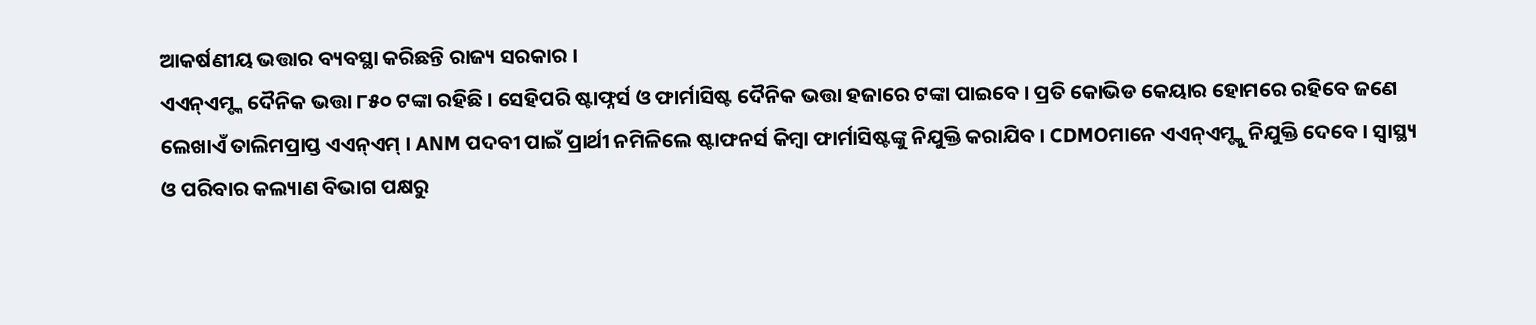ଆକର୍ଷଣୀୟ ଭତ୍ତାର ବ୍ୟବସ୍ଥା କରିଛନ୍ତି ରାଜ୍ୟ ସରକାର ।
ଏଏନ୍ଏମ୍ଙ୍କ ଦୈନିକ ଭତ୍ତା ୮୫୦ ଟଙ୍କା ରହିଛି । ସେହିପରି ଷ୍ଟାଫ୍ନର୍ସ ଓ ଫାର୍ମାସିଷ୍ଟ ଦୈନିକ ଭତ୍ତା ହଜାରେ ଟଙ୍କା ପାଇବେ । ପ୍ରତି କୋଭିଡ କେୟାର ହୋମରେ ରହିବେ ଜଣେ ଲେଖାଏଁ ତାଲିମପ୍ରାପ୍ତ ଏଏନ୍ଏମ୍ । ANM ପଦବୀ ପାଇଁ ପ୍ରାର୍ଥୀ ନମିଳିଲେ ଷ୍ଟାଫନର୍ସ କିମ୍ବା ଫାର୍ମାସିଷ୍ଟଙ୍କୁ ନିଯୁକ୍ତି କରାଯିବ । CDMOମାନେ ଏଏନ୍ଏମ୍ଙ୍କୁ ନିଯୁକ୍ତି ଦେବେ । ସ୍ୱାସ୍ଥ୍ୟ ଓ ପରିବାର କଲ୍ୟାଣ ବିଭାଗ ପକ୍ଷରୁ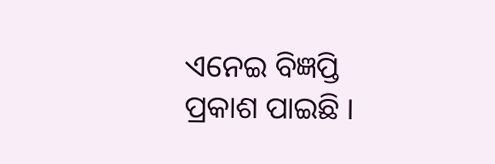ଏନେଇ ବିଜ୍ଞପ୍ତି ପ୍ରକାଶ ପାଇଛି ।